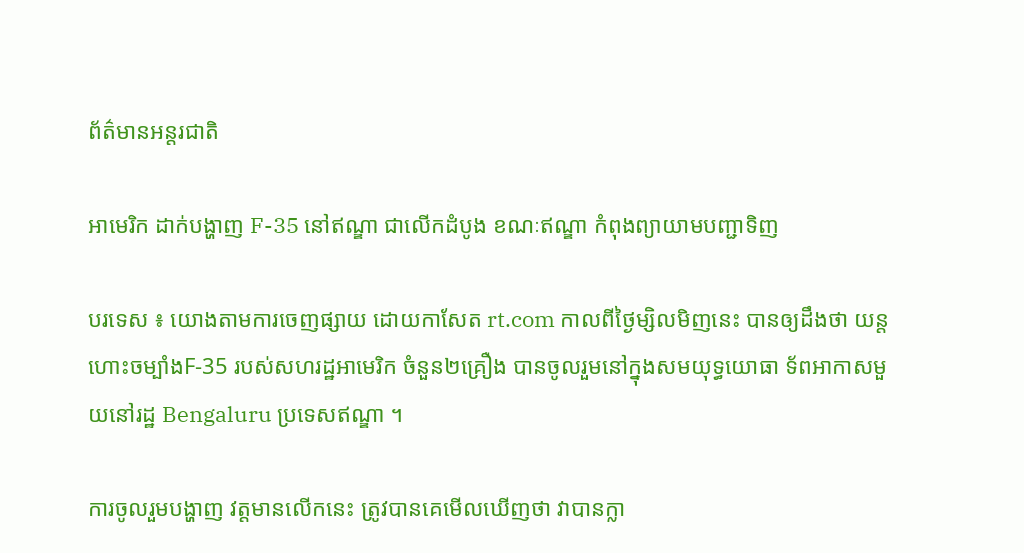ព័ត៌មានអន្តរជាតិ

អាមេរិក ដាក់បង្ហាញ F-35 នៅឥណ្ឌា ជាលើកដំបូង ខណៈឥណ្ឌា កំពុងព្យាយាមបញ្ជាទិញ

បរទេស ៖ យោងតាមការចេញផ្សាយ ដោយកាសែត rt.com កាលពីថ្ងៃម្សិលមិញនេះ បានឲ្យដឹងថា យន្តហោះចម្បាំងF-35 របស់សហរដ្ឋអាមេរិក ចំនួន២គ្រឿង បានចូលរួមនៅក្នុងសមយុទ្ធយោធា ទ័ពអាកាសមួយនៅរដ្ឋ Bengaluru ប្រទេសឥណ្ឌា ។

ការចូលរួមបង្ហាញ វត្តមានលើកនេះ ត្រូវបានគេមើលឃើញថា វាបានក្លា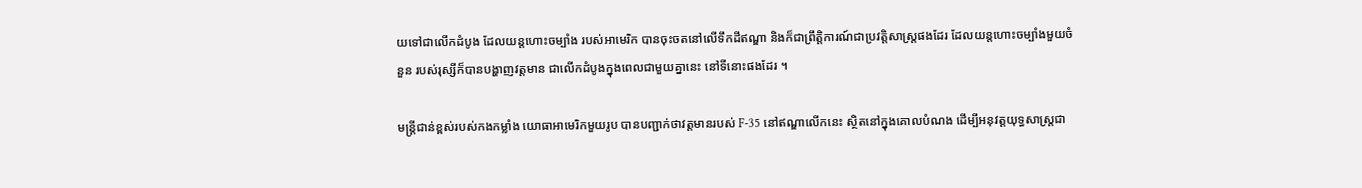យទៅជាលើកដំបូង ដែលយន្តហោះចម្បាំង របស់អាមេរិក បានចុះចតនៅលើទឹកដីឥណ្ឌា និងក៏ជាព្រឹត្តិការណ៍ជាប្រវត្តិសាស្ត្រផងដែរ ដែលយន្តហោះចម្បាំងមួយចំនួន របស់រុស្សីក៏បានបង្ហាញវត្តមាន ជាលើកដំបូងក្នុងពេលជាមួយគ្នានេះ នៅទីនោះផងដែរ ។

មន្ត្រីជាន់ខ្ពស់របស់កងកម្លាំង យោធាអាមេរិកមួយរូប បានបញ្ជាក់ថាវត្តមានរបស់ F-35 នៅឥណ្ឌាលើកនេះ ស្ថិតនៅក្នុងគោលបំណង ដើម្បីអនុវត្តយុទ្ធសាស្ត្រជា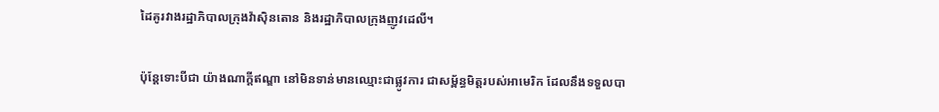ដៃគូរវាងរដ្ឋាភិបាលក្រុងវ៉ាស៊ិនតោន និងរដ្ឋាភិបាលក្រុងញូវដេលី។

ប៉ុន្តែទោះបីជា យ៉ាងណាក្តីឥណ្ឌា នៅមិនទាន់មានឈ្មោះជាផ្លូវការ ជាសម្ព័ន្ធមិត្តរបស់អាមេរិក ដែលនឹងទទួលបា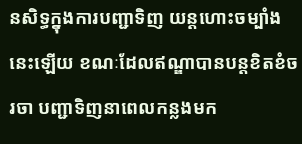នសិទ្ធក្នុងការបញ្ជាទិញ យន្តហោះចម្បាំងនេះឡើយ ខណៈដែលឥណ្ឌាបានបន្តខិតខំចរចា បញ្ជាទិញនាពេលកន្លងមក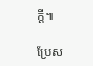ក្តី៕

ប្រែស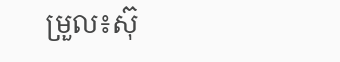ម្រួល៖ស៊ុ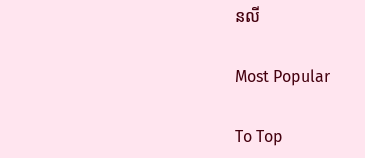នលី

Most Popular

To Top